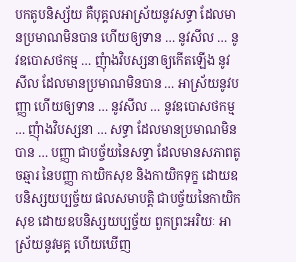បកតូបនិស្ស័យ គឺបុគ្គលអាស្រ័យនូវសទ្ធា ដែលមានប្រមាណមិនបាន ហើយឲ្យទាន … នូវសីល … នូវឧបោសថកម្ម … ញុំាងវិបស្សនាឲ្យកើតឡើង នូវសីល ដែលមានប្រមាណមិនបាន … អាស្រ័យនូវបញ្ញា ហើយឲ្យទាន … នូវសីល … នូវឧបោសថកម្ម … ញុំាងវិបស្សនា … សទ្ធា ដែលមានប្រមាណមិនបាន … បញ្ញា ជាបច្ច័យនៃសទ្ធា ដែលមានសភាពតូចឆ្មារ នៃបញ្ញា កាយិកសុខ និងកាយិកទុក្ខ ដោយឧបនិស្សយប្បច្ច័យ ផលសមាបត្តិ ជាបច្ច័យនៃកាយិកសុខ ដោយឧបនិស្សយប្បច្ច័យ ពួកព្រះអរិយៈ អាស្រ័យនូវមគ្គ ហើយឃើញ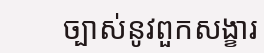ច្បាស់នូវពួកសង្ខារ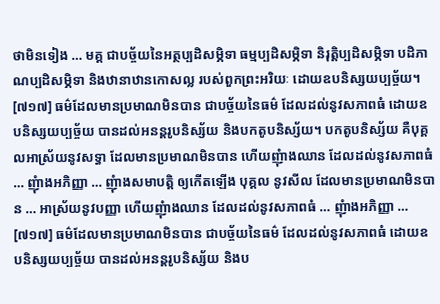ថាមិនទៀង … មគ្គ ជាបច្ច័យនៃអត្ថប្បដិសម្ភិទា ធម្មប្បដិសម្ភិទា និរុត្តិប្បដិសម្ភិទា បដិភាណប្បដិសម្ភិទា និងឋានាឋានកោសល្ល របស់ពួកព្រះអរិយៈ ដោយឧបនិស្សយប្បច្ច័យ។
[៧១៧] ធម៌ដែលមានប្រមាណមិនបាន ជាបច្ច័យនៃធម៌ ដែលដល់នូវសភាពធំ ដោយឧបនិស្សយប្បច្ច័យ បានដល់អនន្តរូបនិស្ស័យ និងបកតូបនិស្ស័យ។ បកតូបនិស្ស័យ គឺបុគ្គលអាស្រ័យនូវសទ្ធា ដែលមានប្រមាណមិនបាន ហើយញុំាងឈាន ដែលដល់នូវសភាពធំ … ញុំាងអភិញ្ញា … ញុំាងសមាបត្តិ ឲ្យកើតឡើង បុគ្គល នូវសីល ដែលមានប្រមាណមិនបាន … អាស្រ័យនូវបញ្ញា ហើយញុំាងឈាន ដែលដល់នូវសភាពធំ … ញុំាងអភិញ្ញា …
[៧១៧] ធម៌ដែលមានប្រមាណមិនបាន ជាបច្ច័យនៃធម៌ ដែលដល់នូវសភាពធំ ដោយឧបនិស្សយប្បច្ច័យ បានដល់អនន្តរូបនិស្ស័យ និងប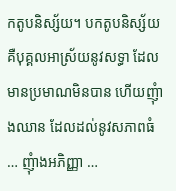កតូបនិស្ស័យ។ បកតូបនិស្ស័យ គឺបុគ្គលអាស្រ័យនូវសទ្ធា ដែលមានប្រមាណមិនបាន ហើយញុំាងឈាន ដែលដល់នូវសភាពធំ … ញុំាងអភិញ្ញា …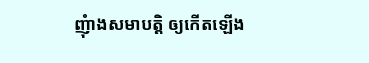ញុំាងសមាបត្តិ ឲ្យកើតឡើង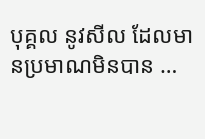បុគ្គល នូវសីល ដែលមានប្រមាណមិនបាន …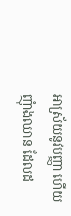អាស្រ័យនូវបញ្ញា ហើយញុំាងឈាន ដែលដ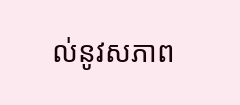ល់នូវសភាព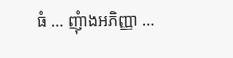ធំ … ញុំាងអភិញ្ញា …